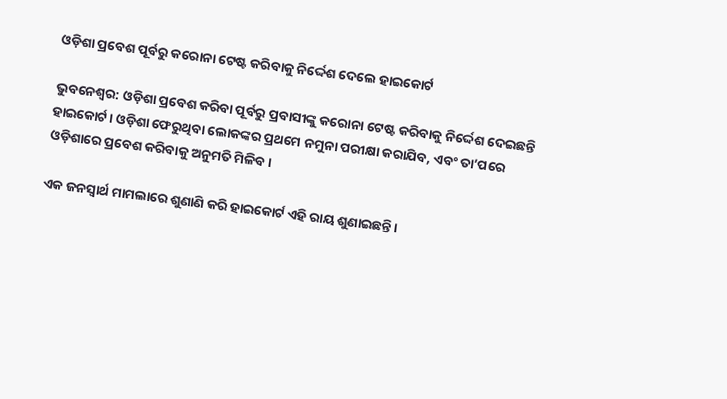ଓଡ଼ିଶା ପ୍ରବେଶ ପୂର୍ବରୁ କରୋନା ଟେଷ୍ଟ କରିବାକୁ ନିର୍ଦ୍ଦେଶ ଦେଲେ ହାଇକୋର୍ଟ

ଭୁବନେଶ୍ୱର: ଓଡ଼ିଶା ପ୍ରବେଶ କରିବା ପୂର୍ବରୁ ପ୍ରବାସୀଙ୍କୁ କରୋନା ଟେଷ୍ଟ କରିବାକୁ ନିର୍ଦ୍ଦେଶ ଦେଇଛନ୍ତି ହାଇକୋର୍ଟ। ଓଡ଼ିଶା ଫେରୁଥିବା ଲୋକଙ୍କର ପ୍ରଥମେ ନମୁନା ପରୀକ୍ଷା କରାଯିବ, ଏବଂ ତା’ପରେ ଓଡ଼ିଶାରେ ପ୍ରବେଶ କରିବାକୁ ଅନୁମତି ମିଳିବ।

ଏକ ଜନସ୍ୱାର୍ଥ ମାମଲାରେ ଶୁଣାଣି କରି ହାଇକୋର୍ଟ ଏହି ରାୟ ଶୁଣାଇଛନ୍ତି ।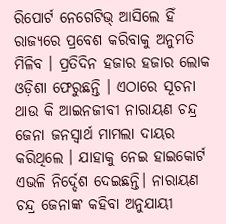ରିପୋର୍ଟ ନେଗେଟିଭ୍ ଆସିଲେ ହିଁ ରାଜ୍ୟରେ ପ୍ରବେଶ କରିବାକୁ ଅନୁମତି ମିଳିବ । ପ୍ରତିଦିନ ହଜାର ହଜାର ଲୋକ ଓଡ଼ିଶା ଫେରୁଛନ୍ତି । ଏଠାରେ ସୂଚନା ଥାଉ କି ଆଇନଜୀବୀ ନାରାୟଣ ଚନ୍ଦ୍ର ଜେନା ଜନସ୍ୱାର୍ଥ ମାମଲା ଦାୟର କରିଥିଲେ । ଯାହାକୁ ନେଇ ହାଇକୋର୍ଟ ଏଭଳି ନିର୍ଦ୍ଦେଶ ଦେଇଛନ୍ତି। ନାରାୟଣ ଚନ୍ଦ୍ର ଜେନାଙ୍କ କହିବା ଅନୁଯାୟୀ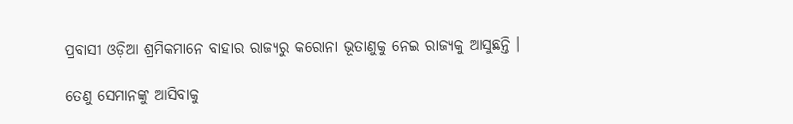ପ୍ରବାସୀ ଓଡ଼ିଆ ଶ୍ରମିକମାନେ ବାହାର ରାଜ୍ୟରୁ କରୋନା ଭୂତାଣୁକୁ ନେଇ ରାଜ୍ୟକୁ ଆସୁଛନ୍ତି ।

ତେଣୁ ସେମାନଙ୍କୁ ଆସିବାକୁ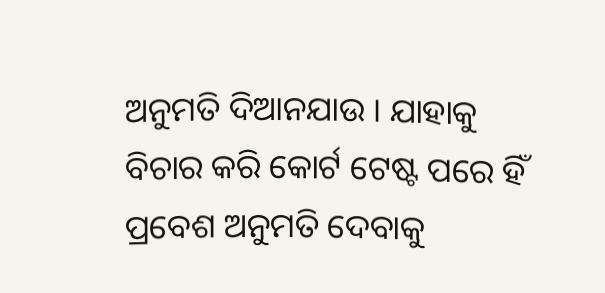ଅନୁମତି ଦିଆନଯାଉ । ଯାହାକୁ ବିଚାର କରି କୋର୍ଟ ଟେଷ୍ଟ ପରେ ହିଁ ପ୍ରବେଶ ଅନୁମତି ଦେବାକୁ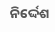ନିର୍ଦ୍ଦେଶ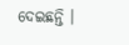ଦେଇଛନ୍ତି ।